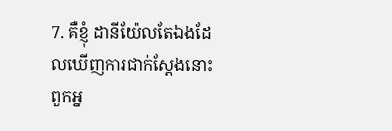7. គឺខ្ញុំ ដានីយ៉ែលតែឯងដែលឃើញការជាក់ស្តែងនោះ ពួកអ្ន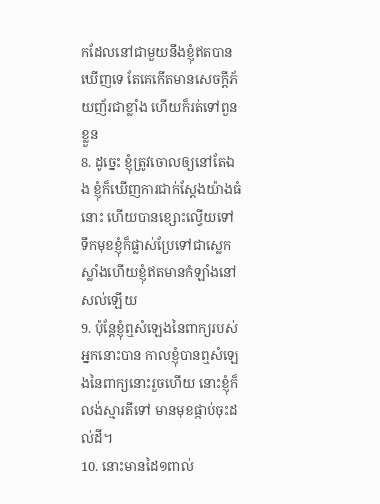កដែលនៅជាមួយនឹងខ្ញុំឥតបានឃើញទេ តែគេកើតមានសេចក្ដីភ័យញ័រជាខ្លាំង ហើយក៏រត់ទៅពួនខ្លួន
8. ដូច្នេះ ខ្ញុំត្រូវចោលឲ្យនៅតែឯង ខ្ញុំក៏ឃើញការជាក់ស្តែងយ៉ាងធំនោះ ហើយបានខ្សោះល្វើយទៅ ទឹកមុខខ្ញុំក៏ផ្លាស់ប្រែទៅជាស្លេកស្លាំងហើយខ្ញុំឥតមានកំឡាំងនៅសល់ឡើយ
9. ប៉ុន្តែខ្ញុំឮសំឡេងនៃពាក្យរបស់អ្នកនោះបាន កាលខ្ញុំបានឮសំឡេងនៃពាក្យនោះរួចហើយ នោះខ្ញុំក៏លង់ស្មារតីទៅ មានមុខផ្កាប់ចុះដល់ដី។
10. នោះមានដៃ១ពាល់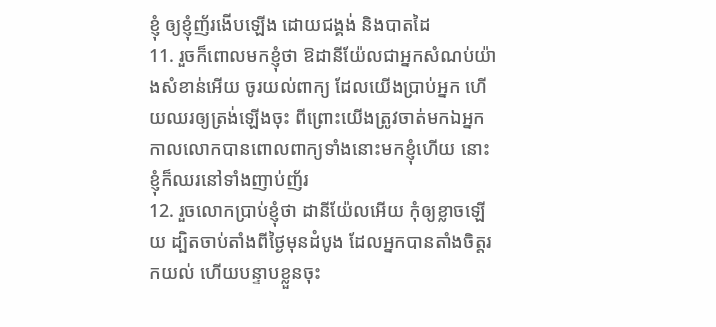ខ្ញុំ ឲ្យខ្ញុំញ័រងើបឡើង ដោយជង្គង់ និងបាតដៃ
11. រួចក៏ពោលមកខ្ញុំថា ឱដានីយ៉ែលជាអ្នកសំណប់យ៉ាងសំខាន់អើយ ចូរយល់ពាក្យ ដែលយើងប្រាប់អ្នក ហើយឈរឲ្យត្រង់ឡើងចុះ ពីព្រោះយើងត្រូវចាត់មកឯអ្នក កាលលោកបានពោលពាក្យទាំងនោះមកខ្ញុំហើយ នោះខ្ញុំក៏ឈរនៅទាំងញាប់ញ័រ
12. រួចលោកប្រាប់ខ្ញុំថា ដានីយ៉ែលអើយ កុំឲ្យខ្លាចឡើយ ដ្បិតចាប់តាំងពីថ្ងៃមុនដំបូង ដែលអ្នកបានតាំងចិត្តរកយល់ ហើយបន្ទាបខ្លួនចុះ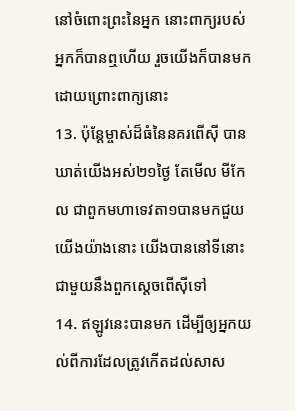នៅចំពោះព្រះនៃអ្នក នោះពាក្យរបស់អ្នកក៏បានឮហើយ រួចយើងក៏បានមក ដោយព្រោះពាក្យនោះ
13. ប៉ុន្តែម្ចាស់ដ៏ធំនៃនគរពើស៊ី បានឃាត់យើងអស់២១ថ្ងៃ តែមើល មីកែល ជាពួកមហាទេវតា១បានមកជួយយើងយ៉ាងនោះ យើងបាននៅទីនោះជាមួយនឹងពួកស្តេចពើស៊ីទៅ
14. ឥឡូវនេះបានមក ដើម្បីឲ្យអ្នកយល់ពីការដែលត្រូវកើតដល់សាស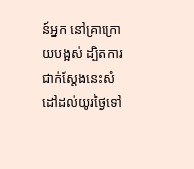ន៍អ្នក នៅគ្រាក្រោយបង្អស់ ដ្បិតការជាក់ស្តែងនេះសំដៅដល់យូរថ្ងៃទៅ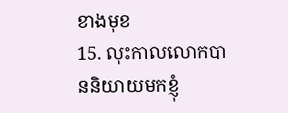ខាងមុខ
15. លុះកាលលោកបាននិយាយមកខ្ញុំ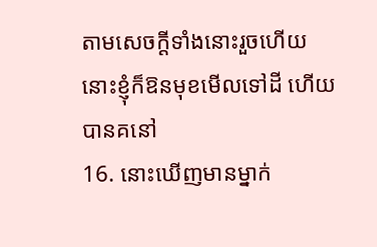តាមសេចក្ដីទាំងនោះរួចហើយ នោះខ្ញុំក៏ឱនមុខមើលទៅដី ហើយបានគនៅ
16. នោះឃើញមានម្នាក់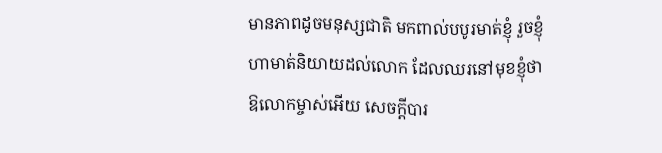មានភាពដូចមនុស្សជាតិ មកពាល់បបូរមាត់ខ្ញុំ រួចខ្ញុំហាមាត់និយាយដល់លោក ដែលឈរនៅមុខខ្ញុំថា ឱលោកម្ចាស់អើយ សេចក្ដីបារ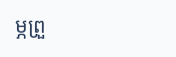ម្ភព្រួ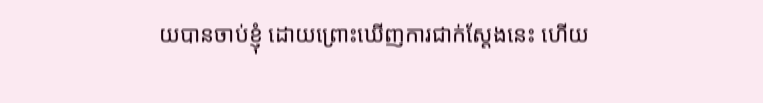យបានចាប់ខ្ញុំ ដោយព្រោះឃើញការជាក់ស្តែងនេះ ហើយ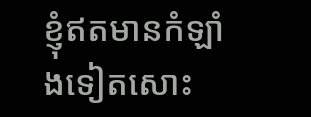ខ្ញុំឥតមានកំឡាំងទៀតសោះ